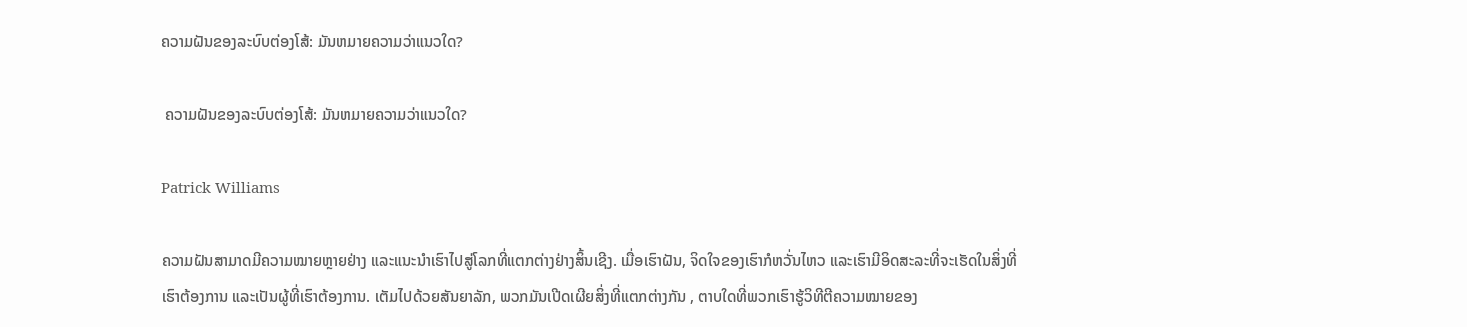ຄວາມຝັນຂອງລະບົບຕ່ອງໂສ້: ມັນຫມາຍຄວາມວ່າແນວໃດ?

 ຄວາມຝັນຂອງລະບົບຕ່ອງໂສ້: ມັນຫມາຍຄວາມວ່າແນວໃດ?

Patrick Williams

ຄວາມຝັນສາມາດມີຄວາມໝາຍຫຼາຍຢ່າງ ແລະແນະນຳເຮົາໄປສູ່ໂລກທີ່ແຕກຕ່າງຢ່າງສິ້ນເຊີງ. ເມື່ອເຮົາຝັນ, ຈິດໃຈຂອງເຮົາກໍຫວັ່ນໄຫວ ແລະເຮົາມີອິດສະລະທີ່ຈະເຮັດໃນສິ່ງທີ່ເຮົາຕ້ອງການ ແລະເປັນຜູ້ທີ່ເຮົາຕ້ອງການ. ເຕັມໄປດ້ວຍສັນຍາລັກ, ພວກມັນເປີດເຜີຍສິ່ງທີ່ແຕກຕ່າງກັນ , ຕາບໃດທີ່ພວກເຮົາຮູ້ວິທີຕີຄວາມໝາຍຂອງ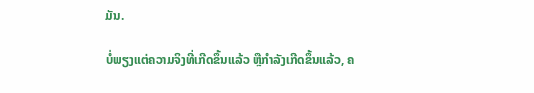ມັນ.

ບໍ່ພຽງແຕ່ຄວາມຈິງທີ່ເກີດຂຶ້ນແລ້ວ ຫຼືກຳລັງເກີດຂຶ້ນແລ້ວ, ຄ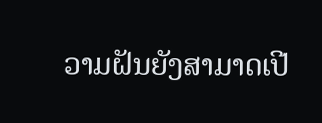ວາມຝັນຍັງສາມາດເປີ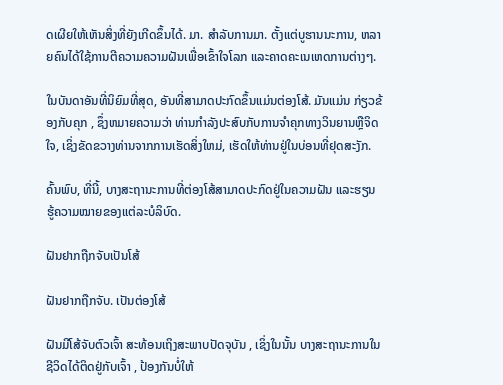ດເຜີຍໃຫ້ເຫັນສິ່ງທີ່ຍັງເກີດຂຶ້ນໄດ້. ມາ. ສໍາລັບການມາ. ຕັ້ງແຕ່ບູຮານນະການ, ຫລາຍຄົນໄດ້ໃຊ້ການຕີຄວາມຄວາມຝັນເພື່ອເຂົ້າໃຈໂລກ ແລະຄາດຄະເນເຫດການຕ່າງໆ.

ໃນບັນດາອັນທີ່ນິຍົມທີ່ສຸດ, ອັນທີ່ສາມາດປະກົດຂຶ້ນແມ່ນຕ່ອງໂສ້. ມັນແມ່ນ ກ່ຽວຂ້ອງກັບຄຸກ , ຊຶ່ງຫມາຍຄວາມວ່າ ທ່ານກໍາລັງປະສົບກັບການຈໍາຄຸກທາງວິນຍານຫຼືຈິດໃຈ, ເຊິ່ງຂັດຂວາງທ່ານຈາກການເຮັດສິ່ງໃຫມ່, ເຮັດໃຫ້ທ່ານຢູ່ໃນບ່ອນທີ່ຢຸດສະງັກ.

ຄົ້ນພົບ, ທີ່ນີ້, ບາງສະຖານະການທີ່ຕ່ອງໂສ້ສາມາດປະກົດຢູ່ໃນຄວາມຝັນ ແລະຮຽນຮູ້ຄວາມໝາຍຂອງແຕ່ລະບໍລິບົດ.

ຝັນຢາກຖືກຈັບເປັນໂສ້

ຝັນຢາກຖືກຈັບ. ເປັນຕ່ອງໂສ້

ຝັນມີໂສ້ຈັບຕົວເຈົ້າ ສະທ້ອນເຖິງສະພາບປັດຈຸບັນ , ເຊິ່ງໃນນັ້ນ ບາງສະຖານະການໃນຊີວິດໄດ້ຕິດຢູ່ກັບເຈົ້າ , ປ້ອງກັນບໍ່ໃຫ້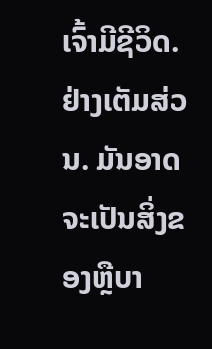ເຈົ້າມີຊີວິດ. ຢ່າງເຕັມສ່ວນ. ມັນອາດຈະເປັນສິ່ງຂອງຫຼືບາ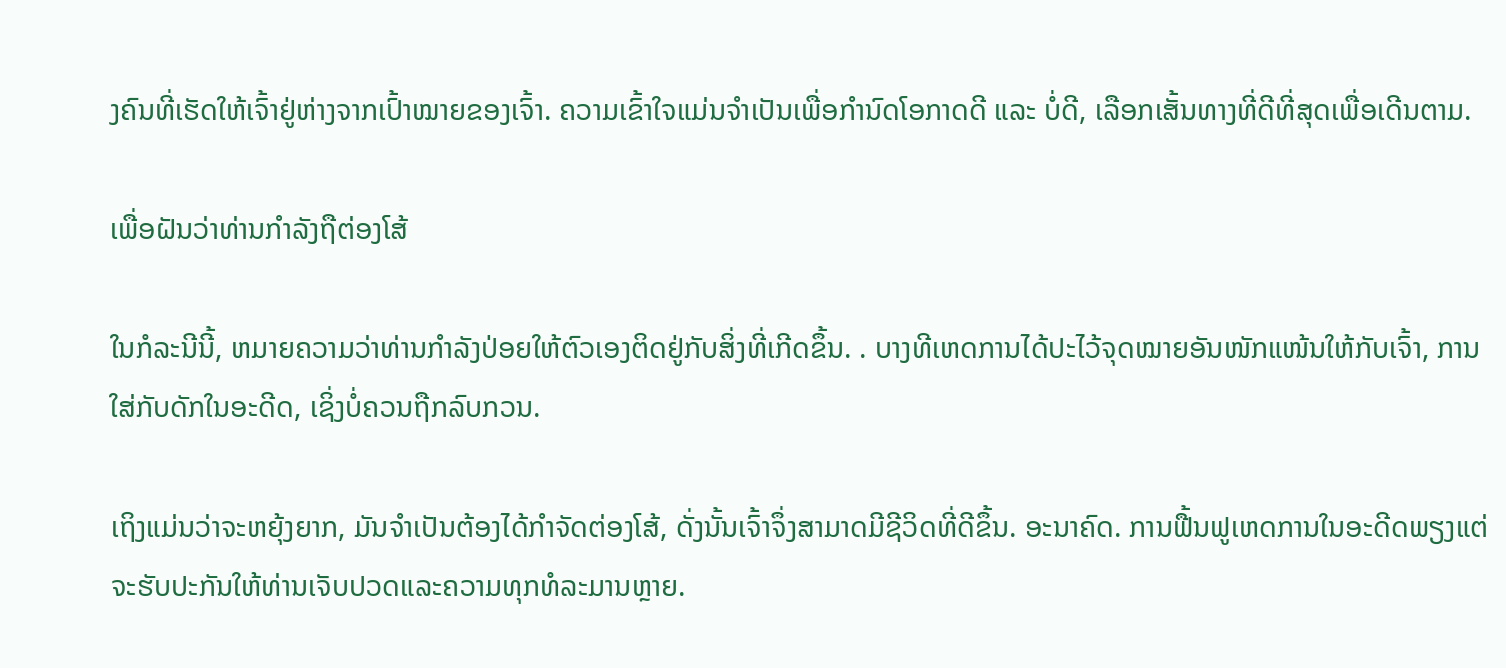ງຄົນທີ່ເຮັດໃຫ້ເຈົ້າຢູ່ຫ່າງຈາກເປົ້າໝາຍຂອງເຈົ້າ. ຄວາມເຂົ້າໃຈແມ່ນຈໍາເປັນເພື່ອກໍານົດໂອກາດດີ ແລະ ບໍ່ດີ, ເລືອກເສັ້ນທາງທີ່ດີທີ່ສຸດເພື່ອເດີນຕາມ.

ເພື່ອຝັນວ່າທ່ານກໍາລັງຖືຕ່ອງໂສ້

ໃນກໍລະນີນີ້, ຫມາຍຄວາມວ່າທ່ານກໍາລັງປ່ອຍໃຫ້ຕົວເອງຕິດຢູ່ກັບສິ່ງທີ່ເກີດຂຶ້ນ. . ບາງທີເຫດການໄດ້ປະໄວ້ຈຸດໝາຍອັນໜັກແໜ້ນໃຫ້ກັບເຈົ້າ, ການໃສ່ກັບດັກໃນອະດີດ, ເຊິ່ງບໍ່ຄວນຖືກລົບກວນ.

ເຖິງແມ່ນວ່າຈະຫຍຸ້ງຍາກ, ມັນຈໍາເປັນຕ້ອງໄດ້ກໍາຈັດຕ່ອງໂສ້, ດັ່ງນັ້ນເຈົ້າຈຶ່ງສາມາດມີຊີວິດທີ່ດີຂຶ້ນ. ອະນາຄົດ. ການຟື້ນຟູເຫດການໃນອະດີດພຽງແຕ່ຈະຮັບປະກັນໃຫ້ທ່ານເຈັບປວດແລະຄວາມທຸກທໍລະມານຫຼາຍ.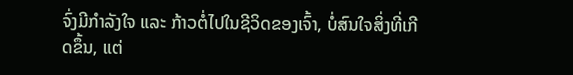ຈົ່ງມີກຳລັງໃຈ ແລະ ກ້າວຕໍ່ໄປໃນຊີວິດຂອງເຈົ້າ, ບໍ່ສົນໃຈສິ່ງທີ່ເກີດຂຶ້ນ, ແຕ່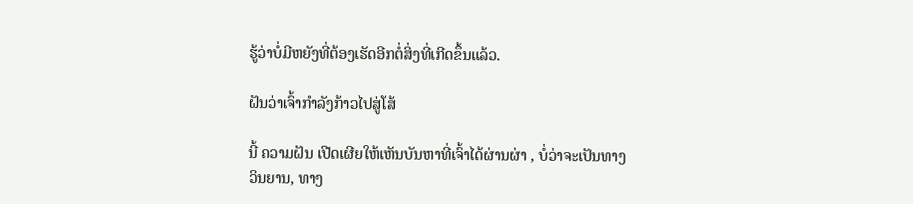ຮູ້ວ່າບໍ່ມີຫຍັງທີ່ຕ້ອງເຮັດອີກຕໍ່ສິ່ງທີ່ເກີດຂຶ້ນແລ້ວ.

ຝັນວ່າເຈົ້າກໍາລັງກ້າວໄປສູ່ໂສ້

ນີ້ ຄວາມຝັນ ເປີດເຜີຍໃຫ້ເຫັນບັນຫາທີ່ເຈົ້າໄດ້ຜ່ານຜ່າ , ບໍ່ວ່າຈະເປັນທາງວິນຍານ, ທາງ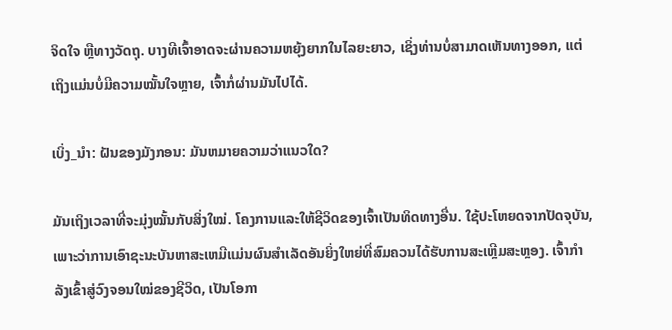ຈິດໃຈ ຫຼືທາງວັດຖຸ. ບາງທີເຈົ້າອາດຈະຜ່ານຄວາມຫຍຸ້ງຍາກໃນໄລຍະຍາວ, ເຊິ່ງທ່ານບໍ່ສາມາດເຫັນທາງອອກ, ແຕ່ເຖິງແມ່ນບໍ່ມີຄວາມໝັ້ນໃຈຫຼາຍ, ເຈົ້າກໍ່ຜ່ານມັນໄປໄດ້.

ເບິ່ງ_ນຳ: ຝັນຂອງມັງກອນ: ມັນຫມາຍຄວາມວ່າແນວໃດ?

ມັນເຖິງເວລາທີ່ຈະມຸ່ງໝັ້ນກັບສິ່ງໃໝ່. ໂຄງການແລະໃຫ້ຊີວິດຂອງເຈົ້າເປັນທິດທາງອື່ນ. ໃຊ້ປະໂຫຍດຈາກປັດຈຸບັນ, ເພາະວ່າການເອົາຊະນະບັນຫາສະເຫມີແມ່ນຜົນສໍາເລັດອັນຍິ່ງໃຫຍ່ທີ່ສົມຄວນໄດ້ຮັບການສະເຫຼີມສະຫຼອງ. ເຈົ້າກຳລັງເຂົ້າສູ່ວົງຈອນໃໝ່ຂອງຊີວິດ, ເປັນໂອກາ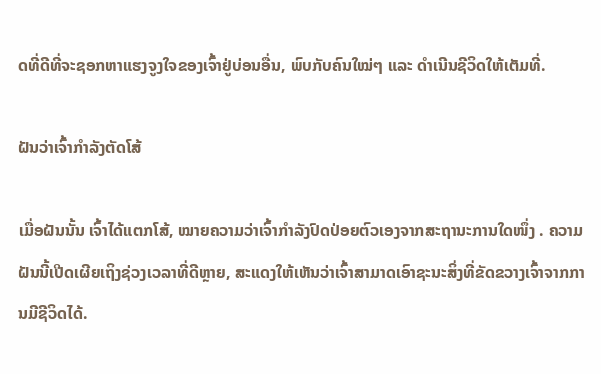ດທີ່ດີທີ່ຈະຊອກຫາແຮງຈູງໃຈຂອງເຈົ້າຢູ່ບ່ອນອື່ນ, ພົບກັບຄົນໃໝ່ໆ ແລະ ດຳເນີນຊີວິດໃຫ້ເຕັມທີ່.

ຝັນວ່າເຈົ້າກຳລັງຕັດໂສ້

ເມື່ອຝັນນັ້ນ ເຈົ້າໄດ້ແຕກໂສ້, ໝາຍຄວາມວ່າເຈົ້າກຳລັງປົດປ່ອຍຕົວເອງຈາກສະຖານະການໃດໜຶ່ງ . ຄວາມຝັນນີ້ເປີດເຜີຍເຖິງຊ່ວງເວລາທີ່ດີຫຼາຍ, ສະແດງໃຫ້ເຫັນວ່າເຈົ້າສາມາດເອົາຊະນະສິ່ງທີ່ຂັດຂວາງເຈົ້າຈາກການມີຊີວິດໄດ້.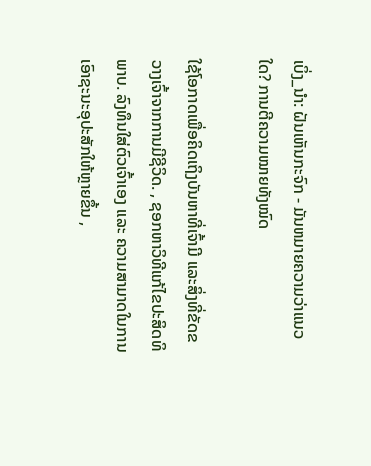ເບິ່ງ_ນຳ: ຝັນເຫັນກະຈົກ - ມັນຫມາຍຄວາມວ່າແນວໃດ? ການຕີຄວາມໝາຍທັງໝົດ

ໃຊ້ໂອກາດເພື່ອຄິດເຖິງບັນຫາທີ່ເຈົ້າມີ ແລະສິ່ງທີ່ຂັດຂວາງເຈົ້າຈາກການມີຊີວິດ. , ຊອກຫາວິທີແກ້ໄຂປະສິດທິພາບ. ລົງທຶນໃສ່ຕົວເຈົ້າເອງ ແລະ ຄວາມສາມາດໃນການເອົາຊະນະອຸປະສັກໃຫ້ຫຼາຍຂຶ້ນ ,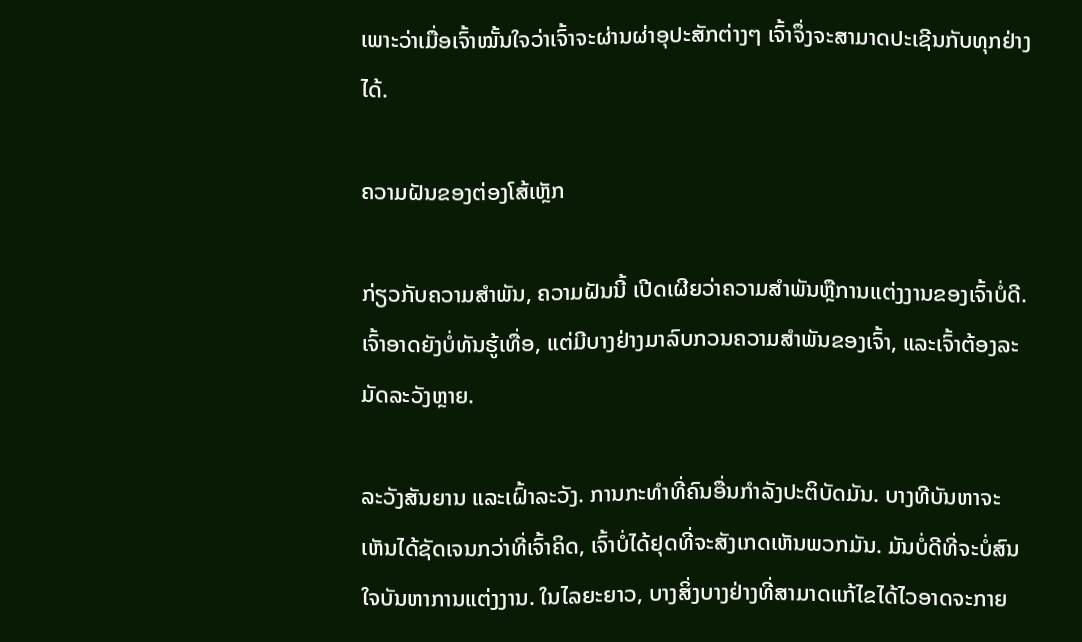ເພາະວ່າເມື່ອເຈົ້າໝັ້ນໃຈວ່າເຈົ້າຈະຜ່ານຜ່າອຸປະສັກຕ່າງໆ ເຈົ້າຈຶ່ງຈະສາມາດປະເຊີນກັບທຸກຢ່າງໄດ້.

ຄວາມຝັນຂອງຕ່ອງໂສ້ເຫຼັກ

ກ່ຽວກັບຄວາມສໍາພັນ, ຄວາມຝັນນີ້ ເປີດເຜີຍວ່າຄວາມສໍາພັນຫຼືການແຕ່ງງານຂອງເຈົ້າບໍ່ດີ. ເຈົ້າອາດຍັງບໍ່ທັນຮູ້ເທື່ອ, ແຕ່ມີບາງຢ່າງມາລົບກວນຄວາມສຳພັນຂອງເຈົ້າ, ແລະເຈົ້າຕ້ອງລະມັດລະວັງຫຼາຍ.

ລະວັງສັນຍານ ແລະເຝົ້າລະວັງ. ການກະທໍາທີ່ຄົນອື່ນກໍາລັງປະຕິບັດມັນ. ບາງທີບັນຫາຈະເຫັນໄດ້ຊັດເຈນກວ່າທີ່ເຈົ້າຄິດ, ເຈົ້າບໍ່ໄດ້ຢຸດທີ່ຈະສັງເກດເຫັນພວກມັນ. ມັນບໍ່ດີທີ່ຈະບໍ່ສົນໃຈບັນຫາການແຕ່ງງານ. ໃນໄລຍະຍາວ, ບາງສິ່ງບາງຢ່າງທີ່ສາມາດແກ້ໄຂໄດ້ໄວອາດຈະກາຍ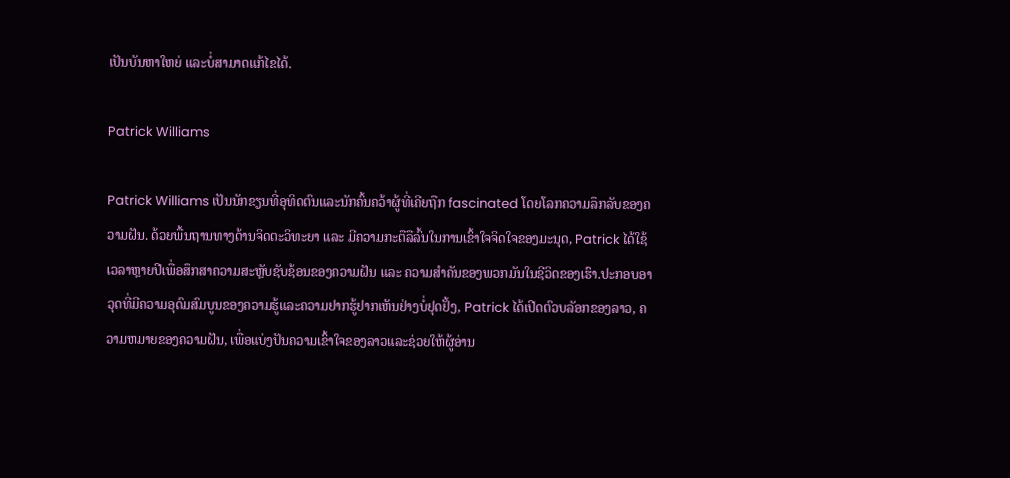ເປັນບັນຫາໃຫຍ່ ແລະບໍ່ສາມາດແກ້ໄຂໄດ້.

Patrick Williams

Patrick Williams ເປັນນັກຂຽນທີ່ອຸທິດຕົນແລະນັກຄົ້ນຄວ້າຜູ້ທີ່ເຄີຍຖືກ fascinated ໂດຍໂລກຄວາມລຶກລັບຂອງຄວາມຝັນ. ດ້ວຍພື້ນຖານທາງດ້ານຈິດຕະວິທະຍາ ແລະ ມີຄວາມກະຕືລືລົ້ນໃນການເຂົ້າໃຈຈິດໃຈຂອງມະນຸດ, Patrick ໄດ້ໃຊ້ເວລາຫຼາຍປີເພື່ອສຶກສາຄວາມສະຫຼັບຊັບຊ້ອນຂອງຄວາມຝັນ ແລະ ຄວາມສຳຄັນຂອງພວກມັນໃນຊີວິດຂອງເຮົາ.ປະກອບອາວຸດທີ່ມີຄວາມອຸດົມສົມບູນຂອງຄວາມຮູ້ແລະຄວາມຢາກຮູ້ຢາກເຫັນຢ່າງບໍ່ຢຸດຢັ້ງ, Patrick ໄດ້ເປີດຕົວບລັອກຂອງລາວ, ຄວາມຫມາຍຂອງຄວາມຝັນ, ເພື່ອແບ່ງປັນຄວາມເຂົ້າໃຈຂອງລາວແລະຊ່ວຍໃຫ້ຜູ້ອ່ານ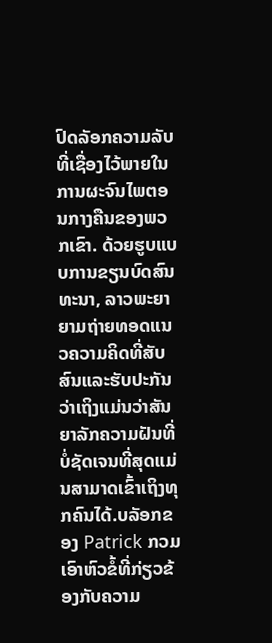ປົດລັອກຄວາມລັບທີ່ເຊື່ອງໄວ້ພາຍໃນການຜະຈົນໄພຕອນກາງຄືນຂອງພວກເຂົາ. ດ້ວຍຮູບແບບການຂຽນບົດສົນທະນາ, ລາວພະຍາຍາມຖ່າຍທອດແນວຄວາມຄິດທີ່ສັບສົນແລະຮັບປະກັນວ່າເຖິງແມ່ນວ່າສັນຍາລັກຄວາມຝັນທີ່ບໍ່ຊັດເຈນທີ່ສຸດແມ່ນສາມາດເຂົ້າເຖິງທຸກຄົນໄດ້.ບລັອກຂອງ Patrick ກວມເອົາຫົວຂໍ້ທີ່ກ່ຽວຂ້ອງກັບຄວາມ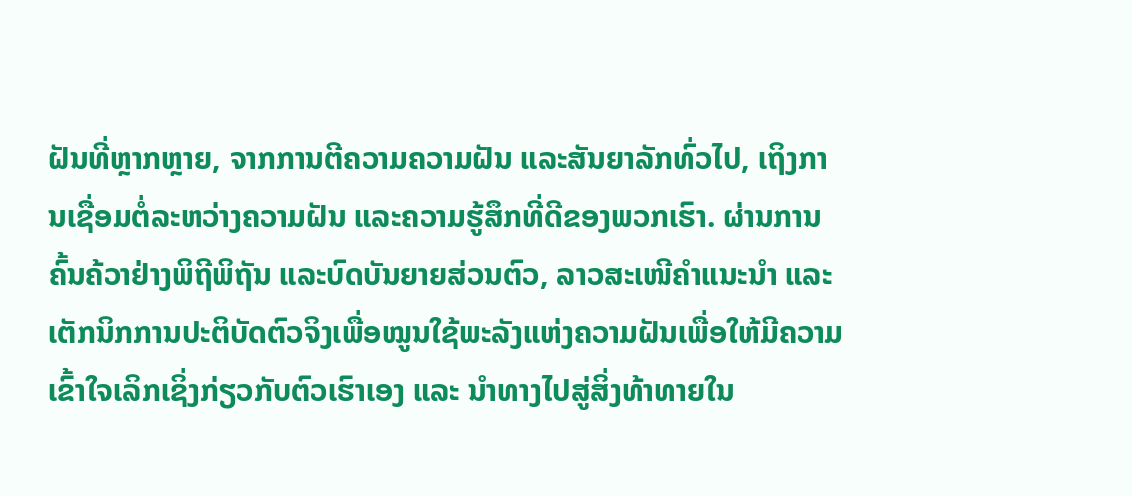ຝັນທີ່ຫຼາກຫຼາຍ, ຈາກການຕີຄວາມຄວາມຝັນ ແລະສັນຍາລັກທົ່ວໄປ, ເຖິງການເຊື່ອມຕໍ່ລະຫວ່າງຄວາມຝັນ ແລະຄວາມຮູ້ສຶກທີ່ດີຂອງພວກເຮົາ. ຜ່ານການຄົ້ນຄ້ວາຢ່າງພິຖີພິຖັນ ແລະບົດບັນຍາຍສ່ວນຕົວ, ລາວສະເໜີຄຳແນະນຳ ແລະ ເຕັກນິກການປະຕິບັດຕົວຈິງເພື່ອໝູນໃຊ້ພະລັງແຫ່ງຄວາມຝັນເພື່ອໃຫ້ມີຄວາມເຂົ້າໃຈເລິກເຊິ່ງກ່ຽວກັບຕົວເຮົາເອງ ແລະ ນຳທາງໄປສູ່ສິ່ງທ້າທາຍໃນ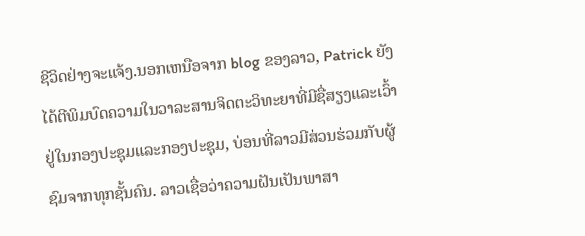ຊີວິດຢ່າງຈະແຈ້ງ.ນອກເຫນືອຈາກ blog ຂອງລາວ, Patrick ຍັງໄດ້ຕີພິມບົດຄວາມໃນວາລະສານຈິດຕະວິທະຍາທີ່ມີຊື່ສຽງແລະເວົ້າຢູ່ໃນກອງປະຊຸມແລະກອງປະຊຸມ, ບ່ອນທີ່ລາວມີສ່ວນຮ່ວມກັບຜູ້ຊົມຈາກທຸກຊັ້ນຄົນ. ລາວເຊື່ອວ່າຄວາມຝັນເປັນພາສາ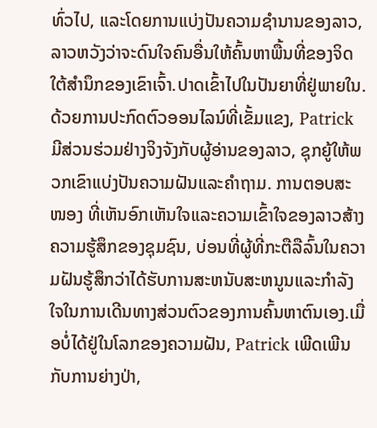ທົ່ວໄປ, ແລະໂດຍການແບ່ງປັນຄວາມຊໍານານຂອງລາວ, ລາວຫວັງວ່າຈະດົນໃຈຄົນອື່ນໃຫ້ຄົ້ນຫາພື້ນທີ່ຂອງຈິດໃຕ້ສໍານຶກຂອງເຂົາເຈົ້າ.ປາດເຂົ້າໄປໃນປັນຍາທີ່ຢູ່ພາຍໃນ.ດ້ວຍການປະກົດຕົວອອນໄລນ໌ທີ່ເຂັ້ມແຂງ, Patrick ມີສ່ວນຮ່ວມຢ່າງຈິງຈັງກັບຜູ້ອ່ານຂອງລາວ, ຊຸກຍູ້ໃຫ້ພວກເຂົາແບ່ງປັນຄວາມຝັນແລະຄໍາຖາມ. ການຕອບສະ ໜອງ ທີ່ເຫັນອົກເຫັນໃຈແລະຄວາມເຂົ້າໃຈຂອງລາວສ້າງຄວາມຮູ້ສຶກຂອງຊຸມຊົນ, ບ່ອນທີ່ຜູ້ທີ່ກະຕືລືລົ້ນໃນຄວາມຝັນຮູ້ສຶກວ່າໄດ້ຮັບການສະຫນັບສະຫນູນແລະກໍາລັງໃຈໃນການເດີນທາງສ່ວນຕົວຂອງການຄົ້ນຫາຕົນເອງ.ເມື່ອບໍ່ໄດ້ຢູ່ໃນໂລກຂອງຄວາມຝັນ, Patrick ເພີດເພີນກັບການຍ່າງປ່າ,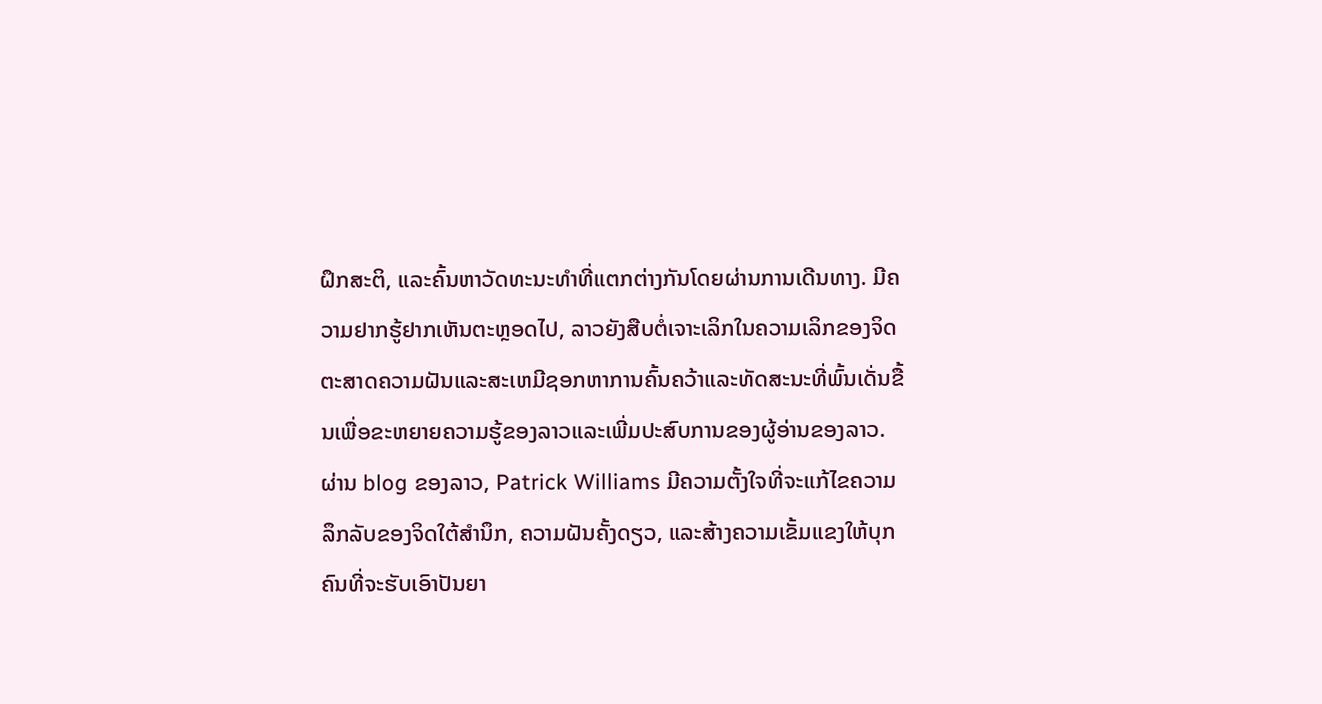ຝຶກສະຕິ, ແລະຄົ້ນຫາວັດທະນະທໍາທີ່ແຕກຕ່າງກັນໂດຍຜ່ານການເດີນທາງ. ມີຄວາມຢາກຮູ້ຢາກເຫັນຕະຫຼອດໄປ, ລາວຍັງສືບຕໍ່ເຈາະເລິກໃນຄວາມເລິກຂອງຈິດຕະສາດຄວາມຝັນແລະສະເຫມີຊອກຫາການຄົ້ນຄວ້າແລະທັດສະນະທີ່ພົ້ນເດັ່ນຂື້ນເພື່ອຂະຫຍາຍຄວາມຮູ້ຂອງລາວແລະເພີ່ມປະສົບການຂອງຜູ້ອ່ານຂອງລາວ.ຜ່ານ blog ຂອງລາວ, Patrick Williams ມີຄວາມຕັ້ງໃຈທີ່ຈະແກ້ໄຂຄວາມລຶກລັບຂອງຈິດໃຕ້ສໍານຶກ, ຄວາມຝັນຄັ້ງດຽວ, ແລະສ້າງຄວາມເຂັ້ມແຂງໃຫ້ບຸກຄົນທີ່ຈະຮັບເອົາປັນຍາ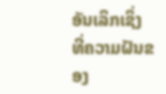ອັນເລິກເຊິ່ງທີ່ຄວາມຝັນຂອງ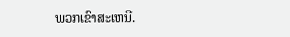ພວກເຂົາສະເຫນີ.